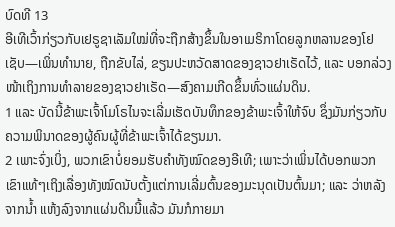ບົດທີ 13
ອີເທີເວົ້າກ່ຽວກັບເຢຣູຊາເລັມໃໝ່ທີ່ຈະຖືກສ້າງຂຶ້ນໃນອາເມຣິກາໂດຍລູກຫລານຂອງໂຢເຊັບ—ເພິ່ນທຳນາຍ, ຖືກຂັບໄລ່, ຂຽນປະຫວັດສາດຂອງຊາວຢາເຣັດໄວ້, ແລະ ບອກລ່ວງໜ້າເຖິງການທຳລາຍຂອງຊາວຢາເຣັດ—ສົງຄາມເກີດຂຶ້ນທົ່ວແຜ່ນດິນ.
1 ແລະ ບັດນີ້ຂ້າພະເຈົ້າໂມໂຣໄນຈະເລີ່ມເຮັດບັນທຶກຂອງຂ້າພະເຈົ້າໃຫ້ຈົບ ຊຶ່ງມັນກ່ຽວກັບຄວາມພິນາດຂອງຜູ້ຄົນຜູ້ທີ່ຂ້າພະເຈົ້າໄດ້ຂຽນມາ.
2 ເພາະຈົ່ງເບິ່ງ, ພວກເຂົາບໍ່ຍອມຮັບຄຳທັງໝົດຂອງອີເທີ; ເພາະວ່າເພິ່ນໄດ້ບອກພວກເຂົາແທ້ໆເຖິງເລື່ອງທັງໝົດນັບຕັ້ງແຕ່ການເລີ່ມຕົ້ນຂອງມະນຸດເປັນຕົ້ນມາ; ແລະ ວ່າຫລັງຈາກນ້ຳ ແຫ້ງລົງຈາກແຜ່ນດິນນີ້ແລ້ວ ມັນກໍກາຍມາ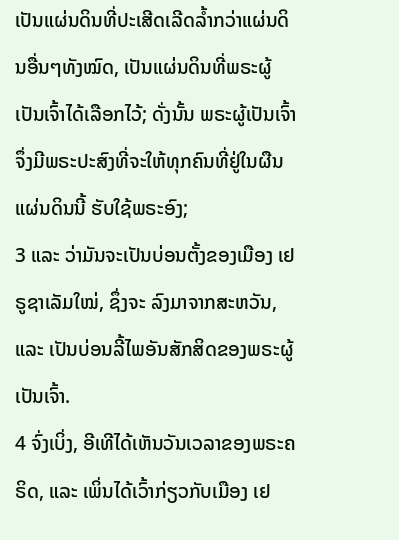ເປັນແຜ່ນດິນທີ່ປະເສີດເລີດລ້ຳກວ່າແຜ່ນດິນອື່ນໆທັງໝົດ, ເປັນແຜ່ນດິນທີ່ພຣະຜູ້ເປັນເຈົ້າໄດ້ເລືອກໄວ້; ດັ່ງນັ້ນ ພຣະຜູ້ເປັນເຈົ້າຈຶ່ງມີພຣະປະສົງທີ່ຈະໃຫ້ທຸກຄົນທີ່ຢູ່ໃນຜືນແຜ່ນດິນນີ້ ຮັບໃຊ້ພຣະອົງ;
3 ແລະ ວ່າມັນຈະເປັນບ່ອນຕັ້ງຂອງເມືອງ ເຢຣູຊາເລັມໃໝ່, ຊຶ່ງຈະ ລົງມາຈາກສະຫວັນ, ແລະ ເປັນບ່ອນລີ້ໄພອັນສັກສິດຂອງພຣະຜູ້ເປັນເຈົ້າ.
4 ຈົ່ງເບິ່ງ, ອີເທີໄດ້ເຫັນວັນເວລາຂອງພຣະຄຣິດ, ແລະ ເພິ່ນໄດ້ເວົ້າກ່ຽວກັບເມືອງ ເຢ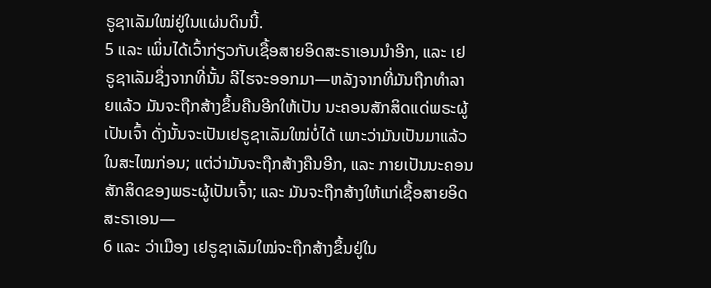ຣູຊາເລັມໃໝ່ຢູ່ໃນແຜ່ນດິນນີ້.
5 ແລະ ເພິ່ນໄດ້ເວົ້າກ່ຽວກັບເຊື້ອສາຍອິດສະຣາເອນນຳອີກ, ແລະ ເຢຣູຊາເລັມຊຶ່ງຈາກທີ່ນັ້ນ ລີໄຮຈະອອກມາ—ຫລັງຈາກທີ່ມັນຖືກທຳລາຍແລ້ວ ມັນຈະຖືກສ້າງຂຶ້ນຄືນອີກໃຫ້ເປັນ ນະຄອນສັກສິດແດ່ພຣະຜູ້ເປັນເຈົ້າ ດັ່ງນັ້ນຈະເປັນເຢຣູຊາເລັມໃໝ່ບໍ່ໄດ້ ເພາະວ່າມັນເປັນມາແລ້ວໃນສະໄໝກ່ອນ; ແຕ່ວ່າມັນຈະຖືກສ້າງຄືນອີກ, ແລະ ກາຍເປັນນະຄອນສັກສິດຂອງພຣະຜູ້ເປັນເຈົ້າ; ແລະ ມັນຈະຖືກສ້າງໃຫ້ແກ່ເຊື້ອສາຍອິດສະຣາເອນ—
6 ແລະ ວ່າເມືອງ ເຢຣູຊາເລັມໃໝ່ຈະຖືກສ້າງຂຶ້ນຢູ່ໃນ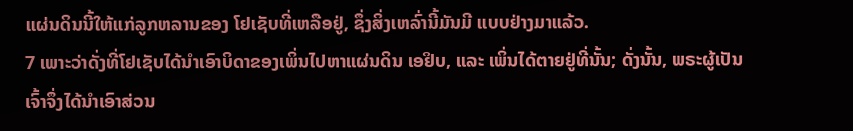ແຜ່ນດິນນີ້ໃຫ້ແກ່ລູກຫລານຂອງ ໂຢເຊັບທີ່ເຫລືອຢູ່, ຊຶ່ງສິ່ງເຫລົ່ານີ້ມັນມີ ແບບຢ່າງມາແລ້ວ.
7 ເພາະວ່າດັ່ງທີ່ໂຢເຊັບໄດ້ນຳເອົາບິດາຂອງເພິ່ນໄປຫາແຜ່ນດິນ ເອຢິບ, ແລະ ເພິ່ນໄດ້ຕາຍຢູ່ທີ່ນັ້ນ; ດັ່ງນັ້ນ, ພຣະຜູ້ເປັນເຈົ້າຈຶ່ງໄດ້ນຳເອົາສ່ວນ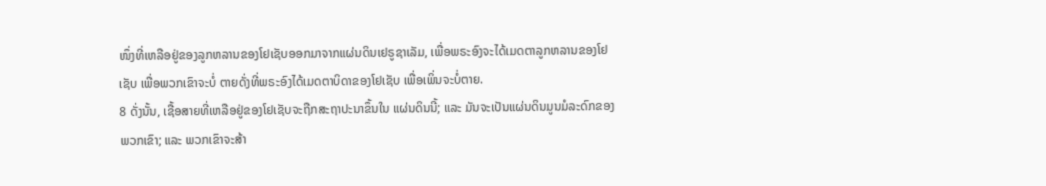ໜຶ່ງທີ່ເຫລືອຢູ່ຂອງລູກຫລານຂອງໂຢເຊັບອອກມາຈາກແຜ່ນດິນເຢຣູຊາເລັມ, ເພື່ອພຣະອົງຈະໄດ້ເມດຕາລູກຫລານຂອງໂຢເຊັບ ເພື່ອພວກເຂົາຈະບໍ່ ຕາຍດັ່ງທີ່ພຣະອົງໄດ້ເມດຕາບິດາຂອງໂຢເຊັບ ເພື່ອເພິ່ນຈະບໍ່ຕາຍ.
8 ດັ່ງນັ້ນ, ເຊື້ອສາຍທີ່ເຫລືອຢູ່ຂອງໂຢເຊັບຈະຖືກສະຖາປະນາຂຶ້ນໃນ ແຜ່ນດິນນີ້; ແລະ ມັນຈະເປັນແຜ່ນດິນມູນມໍລະດົກຂອງພວກເຂົາ; ແລະ ພວກເຂົາຈະສ້າ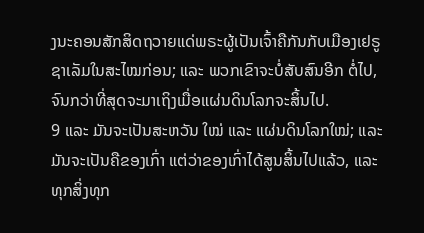ງນະຄອນສັກສິດຖວາຍແດ່ພຣະຜູ້ເປັນເຈົ້າຄືກັນກັບເມືອງເຢຣູຊາເລັມໃນສະໄໝກ່ອນ; ແລະ ພວກເຂົາຈະບໍ່ສັບສົນອີກ ຕໍ່ໄປ, ຈົນກວ່າທີ່ສຸດຈະມາເຖິງເມື່ອແຜ່ນດິນໂລກຈະສິ້ນໄປ.
9 ແລະ ມັນຈະເປັນສະຫວັນ ໃໝ່ ແລະ ແຜ່ນດິນໂລກໃໝ່; ແລະ ມັນຈະເປັນຄືຂອງເກົ່າ ແຕ່ວ່າຂອງເກົ່າໄດ້ສູນສິ້ນໄປແລ້ວ, ແລະ ທຸກສິ່ງທຸກ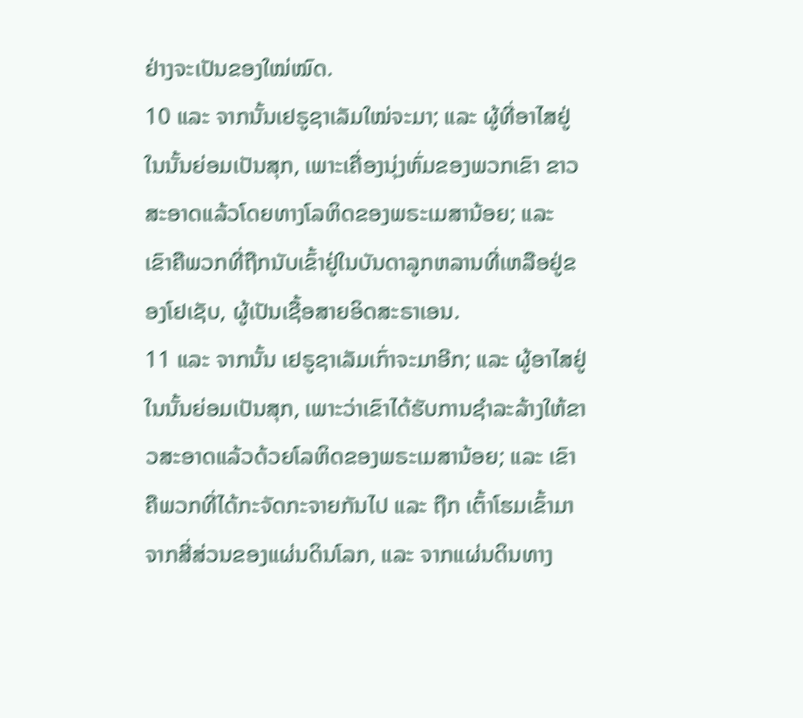ຢ່າງຈະເປັນຂອງໃໝ່ໝົດ.
10 ແລະ ຈາກນັ້ນເຢຣູຊາເລັມໃໝ່ຈະມາ; ແລະ ຜູ້ທີ່ອາໄສຢູ່ໃນນັ້ນຍ່ອມເປັນສຸກ, ເພາະເຄື່ອງນຸ່ງຫົ່ມຂອງພວກເຂົາ ຂາວສະອາດແລ້ວໂດຍທາງໂລຫິດຂອງພຣະເມສານ້ອຍ; ແລະ ເຂົາຄືພວກທີ່ຖືກນັບເຂົ້າຢູ່ໃນບັນດາລູກຫລານທີ່ເຫລືອຢູ່ຂອງໂຢເຊັບ, ຜູ້ເປັນເຊື້ອສາຍອິດສະຣາເອນ.
11 ແລະ ຈາກນັ້ນ ເຢຣູຊາເລັມເກົ່າຈະມາອີກ; ແລະ ຜູ້ອາໄສຢູ່ໃນນັ້ນຍ່ອມເປັນສຸກ, ເພາະວ່າເຂົາໄດ້ຮັບການຊຳລະລ້າງໃຫ້ຂາວສະອາດແລ້ວດ້ວຍໂລຫິດຂອງພຣະເມສານ້ອຍ; ແລະ ເຂົາຄືພວກທີ່ໄດ້ກະຈັດກະຈາຍກັນໄປ ແລະ ຖືກ ເຕົ້າໂຮມເຂົ້າມາຈາກສີ່ສ່ວນຂອງແຜ່ນດິນໂລກ, ແລະ ຈາກແຜ່ນດິນທາງ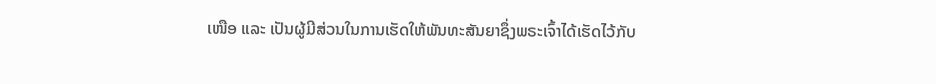ເໜືອ ແລະ ເປັນຜູ້ມີສ່ວນໃນການເຮັດໃຫ້ພັນທະສັນຍາຊຶ່ງພຣະເຈົ້າໄດ້ເຮັດໄວ້ກັບ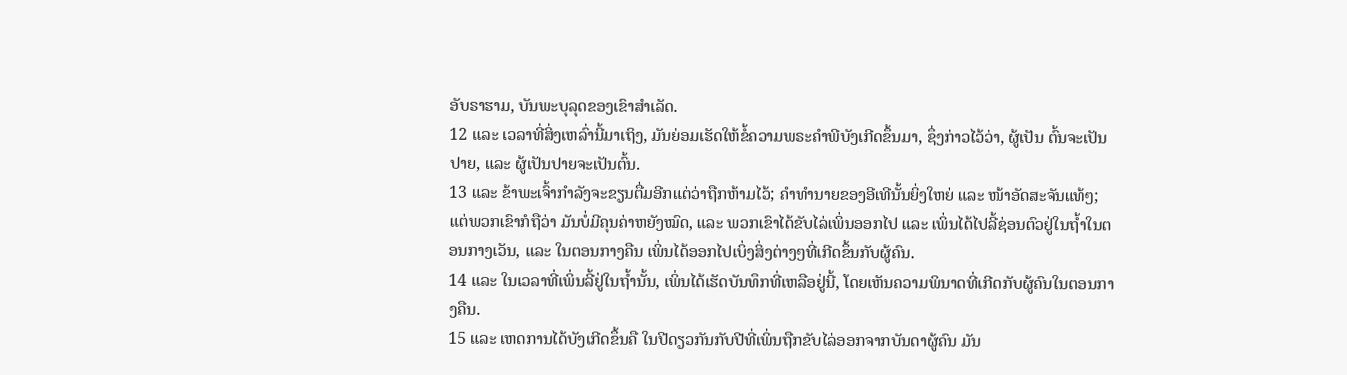ອັບຣາຮາມ, ບັນພະບຸລຸດຂອງເຂົາສຳເລັດ.
12 ແລະ ເວລາທີ່ສິ່ງເຫລົ່ານີ້ມາເຖິງ, ມັນຍ່ອມເຮັດໃຫ້ຂໍ້ຄວາມພຣະຄຳພີບັງເກີດຂຶ້ນມາ, ຊຶ່ງກ່າວໄວ້ວ່າ, ຜູ້ເປັນ ຕົ້ນຈະເປັນປາຍ, ແລະ ຜູ້ເປັນປາຍຈະເປັນຕົ້ນ.
13 ແລະ ຂ້າພະເຈົ້າກຳລັງຈະຂຽນຕື່ມອີກແຕ່ວ່າຖືກຫ້າມໄວ້; ຄຳທຳນາຍຂອງອີເທີນັ້ນຍິ່ງໃຫຍ່ ແລະ ໜ້າອັດສະຈັນແທ້ໆ; ແຕ່ພວກເຂົາກໍຖືວ່າ ມັນບໍ່ມີຄຸນຄ່າຫຍັງໝົດ, ແລະ ພວກເຂົາໄດ້ຂັບໄລ່ເພິ່ນອອກໄປ ແລະ ເພິ່ນໄດ້ໄປລີ້ຊ່ອນຕົວຢູ່ໃນຖ້ຳໃນຕອນກາງເວັນ, ແລະ ໃນຕອນກາງຄືນ ເພິ່ນໄດ້ອອກໄປເບິ່ງສິ່ງຕ່າງໆທີ່ເກີດຂຶ້ນກັບຜູ້ຄົນ.
14 ແລະ ໃນເວລາທີ່ເພິ່ນລີ້ຢູ່ໃນຖ້ຳນັ້ນ, ເພິ່ນໄດ້ເຮັດບັນທຶກທີ່ເຫລືອຢູ່ນີ້, ໂດຍເຫັນຄວາມພິນາດທີ່ເກີດກັບຜູ້ຄົນໃນຕອນກາງຄືນ.
15 ແລະ ເຫດການໄດ້ບັງເກີດຂຶ້ນຄື ໃນປີດຽວກັນກັບປີທີ່ເພິ່ນຖືກຂັບໄລ່ອອກຈາກບັນດາຜູ້ຄົນ ມັນ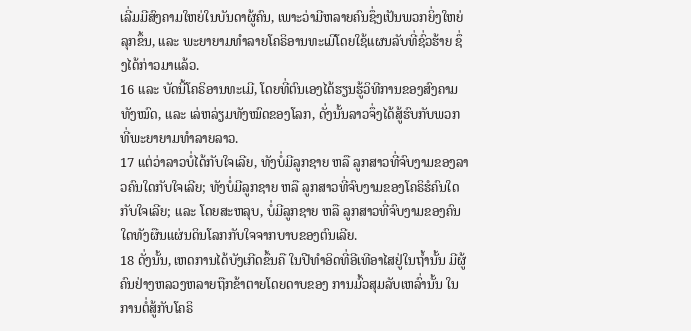ເລີ່ມມີສົງຄາມໃຫຍ່ໃນບັນດາຜູ້ຄົນ, ເພາະວ່າມີຫລາຍຄົນຊຶ່ງເປັນພວກຍິ່ງໃຫຍ່ລຸກຂຶ້ນ, ແລະ ພະຍາຍາມທຳລາຍໂຄຣິອານທະເມີໂດຍໃຊ້ແຜນລັບທີ່ຊົ່ວຮ້າຍ ຊຶ່ງໄດ້ກ່າວມາແລ້ວ.
16 ແລະ ບັດນີ້ໂຄຣິອານທະເມີ, ໂດຍທີ່ຕົນເອງໄດ້ຮຽນຮູ້ວິທີການຂອງສົງຄາມທັງໝົດ, ແລະ ເລ່ຫລ່ຽມທັງໝົດຂອງໂລກ, ດັ່ງນັ້ນລາວຈຶ່ງໄດ້ສູ້ຮົບກັບພວກທີ່ພະຍາຍາມທຳລາຍລາວ.
17 ແຕ່ວ່າລາວບໍ່ໄດ້ກັບໃຈເລີຍ, ທັງບໍ່ມີລູກຊາຍ ຫລື ລູກສາວທີ່ຈົບງາມຂອງລາວຄົນໃດກັບໃຈເລີຍ; ທັງບໍ່ມີລູກຊາຍ ຫລື ລູກສາວທີ່ຈົບງາມຂອງໂຄຣິຮໍຄົນໃດກັບໃຈເລີຍ; ແລະ ໂດຍສະຫລຸບ, ບໍ່ມີລູກຊາຍ ຫລື ລູກສາວທີ່ຈົບງາມຂອງຄົນໃດທັງຜືນແຜ່ນດິນໂລກກັບໃຈຈາກບາບຂອງຕົນເລີຍ.
18 ດັ່ງນັ້ນ, ເຫດການໄດ້ບັງເກີດຂຶ້ນຄື ໃນປີທຳອິດທີ່ອີເທີອາໄສຢູ່ໃນຖ້ຳນັ້ນ ມີຜູ້ຄົນຢ່າງຫລວງຫລາຍຖືກຂ້າຕາຍໂດຍດາບຂອງ ການມົ້ວສຸມລັບເຫລົ່ານັ້ນ ໃນການຕໍ່ສູ້ກັບໂຄຣິ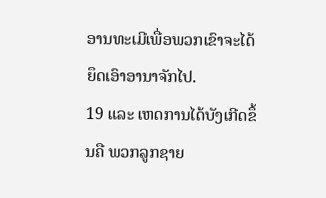ອານທະເມີເພື່ອພວກເຂົາຈະໄດ້ຍຶດເອົາອານາຈັກໄປ.
19 ແລະ ເຫດການໄດ້ບັງເກີດຂຶ້ນຄື ພວກລູກຊາຍ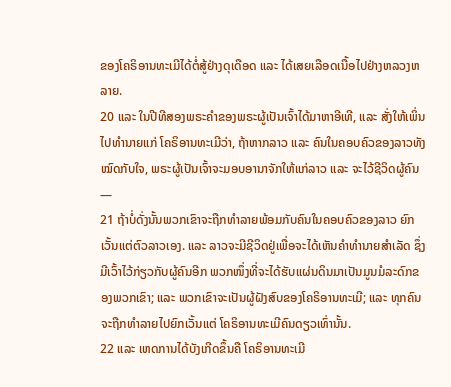ຂອງໂຄຣິອານທະເມີໄດ້ຕໍ່ສູ້ຢ່າງດຸເດືອດ ແລະ ໄດ້ເສຍເລືອດເນື້ອໄປຢ່າງຫລວງຫລາຍ.
20 ແລະ ໃນປີທີສອງພຣະຄຳຂອງພຣະຜູ້ເປັນເຈົ້າໄດ້ມາຫາອີເທີ, ແລະ ສັ່ງໃຫ້ເພິ່ນໄປທຳນາຍແກ່ ໂຄຣິອານທະເມີວ່າ, ຖ້າຫາກລາວ ແລະ ຄົນໃນຄອບຄົວຂອງລາວທັງໝົດກັບໃຈ, ພຣະຜູ້ເປັນເຈົ້າຈະມອບອານາຈັກໃຫ້ແກ່ລາວ ແລະ ຈະໄວ້ຊີວິດຜູ້ຄົນ—
21 ຖ້າບໍ່ດັ່ງນັ້ນພວກເຂົາຈະຖືກທຳລາຍພ້ອມກັບຄົນໃນຄອບຄົວຂອງລາວ ຍົກເວັ້ນແຕ່ຕົວລາວເອງ. ແລະ ລາວຈະມີຊີວິດຢູ່ເພື່ອຈະໄດ້ເຫັນຄຳທຳນາຍສຳເລັດ ຊຶ່ງມີເວົ້າໄວ້ກ່ຽວກັບຜູ້ຄົນອີກ ພວກໜຶ່ງທີ່ຈະໄດ້ຮັບແຜ່ນດິນມາເປັນມູນມໍລະດົກຂອງພວກເຂົາ; ແລະ ພວກເຂົາຈະເປັນຜູ້ຝັງສົບຂອງໂຄຣິອານທະເມີ; ແລະ ທຸກຄົນຈະຖືກທຳລາຍໄປຍົກເວັ້ນແຕ່ ໂຄຣິອານທະເມີຄົນດຽວເທົ່ານັ້ນ.
22 ແລະ ເຫດການໄດ້ບັງເກີດຂຶ້ນຄື ໂຄຣິອານທະເມີ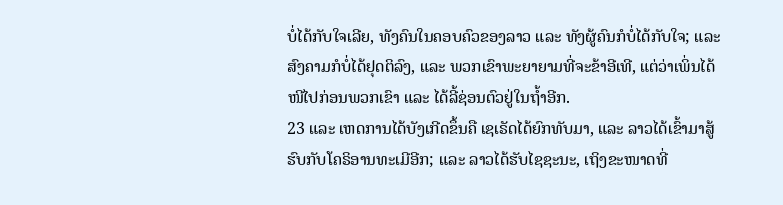ບໍ່ໄດ້ກັບໃຈເລີຍ, ທັງຄົນໃນຄອບຄົວຂອງລາວ ແລະ ທັງຜູ້ຄົນກໍບໍ່ໄດ້ກັບໃຈ; ແລະ ສົງຄາມກໍບໍ່ໄດ້ຢຸດຕິລົງ, ແລະ ພວກເຂົາພະຍາຍາມທີ່ຈະຂ້າອີເທີ, ແຕ່ວ່າເພິ່ນໄດ້ໜີໄປກ່ອນພວກເຂົາ ແລະ ໄດ້ລີ້ຊ່ອນຕົວຢູ່ໃນຖ້ຳອີກ.
23 ແລະ ເຫດການໄດ້ບັງເກີດຂຶ້ນຄື ເຊເຣັດໄດ້ຍົກທັບມາ, ແລະ ລາວໄດ້ເຂົ້າມາສູ້ຮົບກັບໂຄຣິອານທະເມີອີກ; ແລະ ລາວໄດ້ຮັບໄຊຊະນະ, ເຖິງຂະໜາດທີ່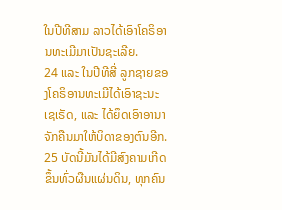ໃນປີທີສາມ ລາວໄດ້ເອົາໂຄຣິອານທະເມີມາເປັນຊະເລີຍ.
24 ແລະ ໃນປີທີສີ່ ລູກຊາຍຂອງໂຄຣິອານທະເມີໄດ້ເອົາຊະນະເຊເຣັດ, ແລະ ໄດ້ຍຶດເອົາອານາຈັກຄືນມາໃຫ້ບິດາຂອງຕົນອີກ.
25 ບັດນີ້ມັນໄດ້ມີສົງຄາມເກີດຂຶ້ນທົ່ວຜືນແຜ່ນດິນ, ທຸກຄົນ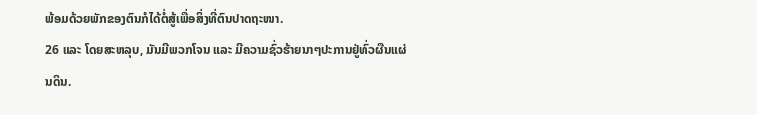ພ້ອມດ້ວຍພັກຂອງຕົນກໍໄດ້ຕໍ່ສູ້ເພື່ອສິ່ງທີ່ຕົນປາດຖະໜາ.
26 ແລະ ໂດຍສະຫລຸບ, ມັນມີພວກໂຈນ ແລະ ມີຄວາມຊົ່ວຮ້າຍນາໆປະການຢູ່ທົ່ວຜືນແຜ່ນດິນ.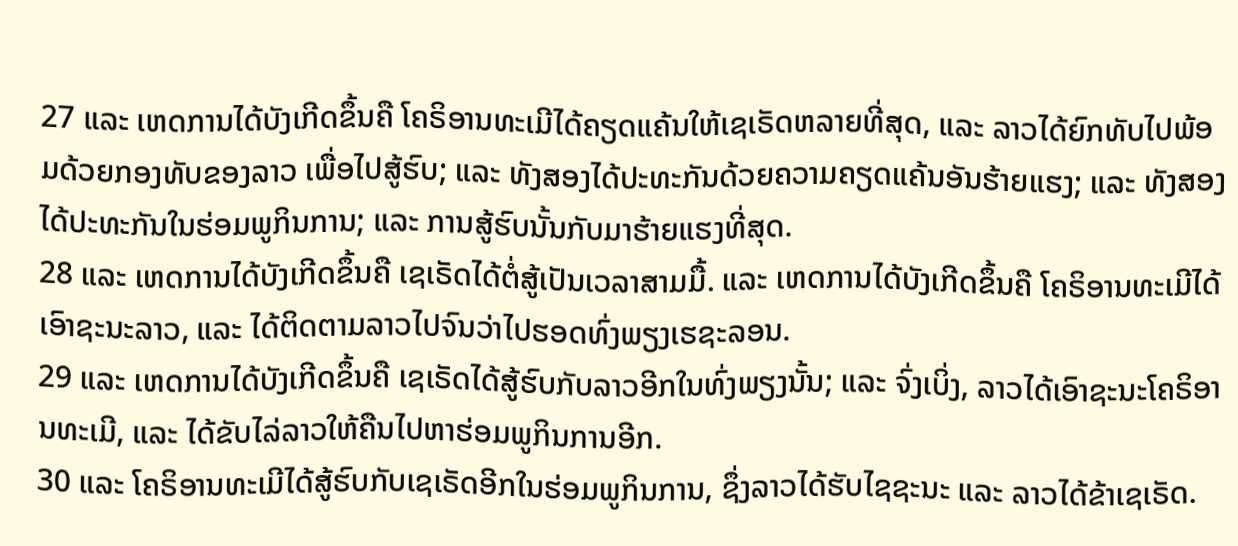27 ແລະ ເຫດການໄດ້ບັງເກີດຂຶ້ນຄື ໂຄຣິອານທະເມີໄດ້ຄຽດແຄ້ນໃຫ້ເຊເຣັດຫລາຍທີ່ສຸດ, ແລະ ລາວໄດ້ຍົກທັບໄປພ້ອມດ້ວຍກອງທັບຂອງລາວ ເພື່ອໄປສູ້ຮົບ; ແລະ ທັງສອງໄດ້ປະທະກັນດ້ວຍຄວາມຄຽດແຄ້ນອັນຮ້າຍແຮງ; ແລະ ທັງສອງໄດ້ປະທະກັນໃນຮ່ອມພູກິນການ; ແລະ ການສູ້ຮົບນັ້ນກັບມາຮ້າຍແຮງທີ່ສຸດ.
28 ແລະ ເຫດການໄດ້ບັງເກີດຂຶ້ນຄື ເຊເຣັດໄດ້ຕໍ່ສູ້ເປັນເວລາສາມມື້. ແລະ ເຫດການໄດ້ບັງເກີດຂຶ້ນຄື ໂຄຣິອານທະເມີໄດ້ເອົາຊະນະລາວ, ແລະ ໄດ້ຕິດຕາມລາວໄປຈົນວ່າໄປຮອດທົ່ງພຽງເຮຊະລອນ.
29 ແລະ ເຫດການໄດ້ບັງເກີດຂຶ້ນຄື ເຊເຣັດໄດ້ສູ້ຮົບກັບລາວອີກໃນທົ່ງພຽງນັ້ນ; ແລະ ຈົ່ງເບິ່ງ, ລາວໄດ້ເອົາຊະນະໂຄຣິອານທະເມີ, ແລະ ໄດ້ຂັບໄລ່ລາວໃຫ້ຄືນໄປຫາຮ່ອມພູກິນການອີກ.
30 ແລະ ໂຄຣິອານທະເມີໄດ້ສູ້ຮົບກັບເຊເຣັດອີກໃນຮ່ອມພູກິນການ, ຊຶ່ງລາວໄດ້ຮັບໄຊຊະນະ ແລະ ລາວໄດ້ຂ້າເຊເຣັດ.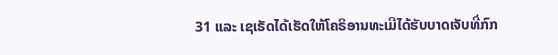31 ແລະ ເຊເຣັດໄດ້ເຮັດໃຫ້ໂຄຣິອານທະເມີໄດ້ຮັບບາດເຈັບທີ່ກົກ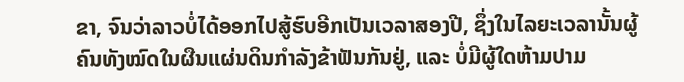ຂາ, ຈົນວ່າລາວບໍ່ໄດ້ອອກໄປສູ້ຮົບອີກເປັນເວລາສອງປີ, ຊຶ່ງໃນໄລຍະເວລານັ້ນຜູ້ຄົນທັງໝົດໃນຜືນແຜ່ນດິນກຳລັງຂ້າຟັນກັນຢູ່, ແລະ ບໍ່ມີຜູ້ໃດຫ້າມປາມ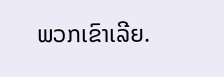ພວກເຂົາເລີຍ.